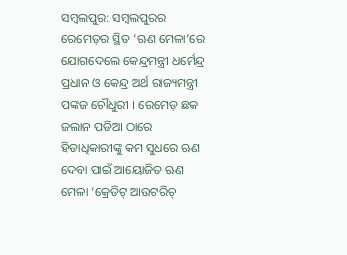ସମ୍ବଲପୁର: ସମ୍ବଲପୁରର ରେମେଡ଼ର ସ୍ଥିତ ‘ଋଣ ମେଳା’ରେ ଯୋଗଦେଲେ କେନ୍ଦ୍ରମନ୍ତ୍ରୀ ଧର୍ମେନ୍ଦ୍ର ପ୍ରଧାନ ଓ କେନ୍ଦ୍ର ଅର୍ଥ ରାଜ୍ୟମନ୍ତ୍ରୀ ପଙ୍କଜ ଚୌଧୁରୀ । ରେମେଡ଼ ଛକ ଜଲାନ ପଡିଆ ଠାରେ ହିତାଧିକାରୀଙ୍କୁ କମ ସୁଧରେ ଋଣ ଦେବା ପାଇଁ ଆୟୋଜିତ ଋଣ ମେଳା ‘କ୍ରେଡିଟ୍ ଆଉଟରିଚ୍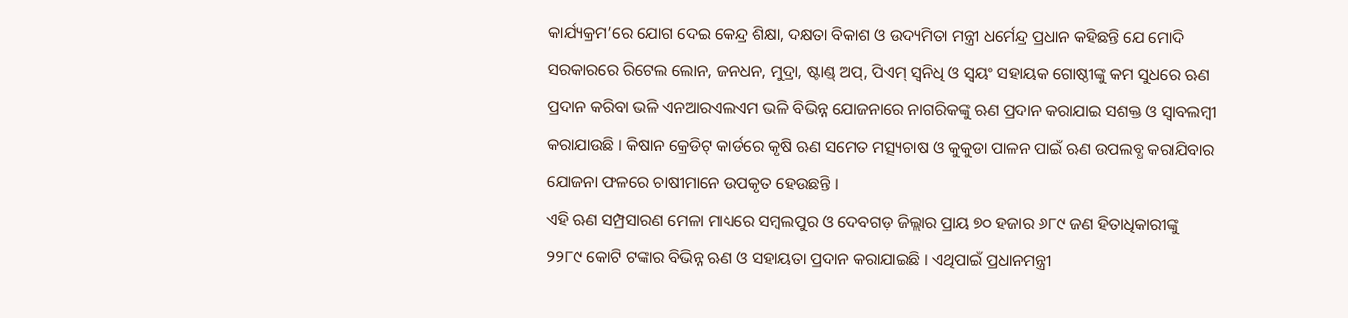କାର୍ଯ୍ୟକ୍ରମ’ରେ ଯୋଗ ଦେଇ କେନ୍ଦ୍ର ଶିକ୍ଷା, ଦକ୍ଷତା ବିକାଶ ଓ ଉଦ୍ୟମିତା ମନ୍ତ୍ରୀ ଧର୍ମେନ୍ଦ୍ର ପ୍ରଧାନ କହିଛନ୍ତି ଯେ ମୋଦି ସରକାରରେ ରିଟେଲ ଲୋନ, ଜନଧନ, ମୁଦ୍ରା, ଷ୍ଟାଣ୍ଡ୍ ଅପ୍, ପିଏମ୍ ସ୍ବନିଧି ଓ ସ୍ବୟଂ ସହାୟକ ଗୋଷ୍ଠୀଙ୍କୁ କମ ସୁଧରେ ଋଣ ପ୍ରଦାନ କରିବା ଭଳି ଏନଆରଏଲଏମ ଭଳି ବିଭିନ୍ନ ଯୋଜନାରେ ନାଗରିକଙ୍କୁ ଋଣ ପ୍ରଦାନ କରାଯାଇ ସଶକ୍ତ ଓ ସ୍ବାବଲମ୍ବୀ କରାଯାଉଛି । କିଷାନ କ୍ରେଡିଟ୍ କାର୍ଡରେ କୃଷି ଋଣ ସମେତ ମତ୍ସ୍ୟଚାଷ ଓ କୁକୁଡା ପାଳନ ପାଇଁ ଋଣ ଉପଲବ୍ଧ କରାଯିବାର ଯୋଜନା ଫଳରେ ଚାଷୀମାନେ ଉପକୃତ ହେଉଛନ୍ତି ।
ଏହି ଋଣ ସମ୍ପ୍ରସାରଣ ମେଳା ମାଧ୍ୟରେ ସମ୍ବଲପୁର ଓ ଦେବଗଡ଼ ଜିଲ୍ଲାର ପ୍ରାୟ ୭୦ ହଜାର ୬୮୯ ଜଣ ହିତାଧିକାରୀଙ୍କୁ ୨୨୮୯ କୋଟି ଟଙ୍କାର ବିଭିନ୍ନ ଋଣ ଓ ସହାୟତା ପ୍ରଦାନ କରାଯାଇଛି । ଏଥିପାଇଁ ପ୍ରଧାନମନ୍ତ୍ରୀ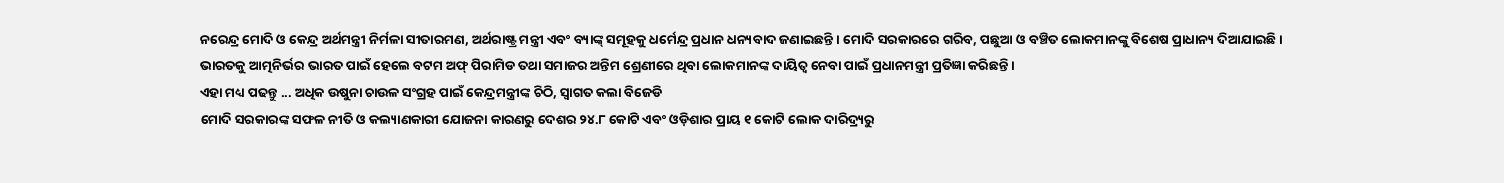ନରେନ୍ଦ୍ର ମୋଦି ଓ କେନ୍ଦ୍ର ଅର୍ଥମନ୍ତ୍ରୀ ନିର୍ମଳା ସୀତାରମଣ, ଅର୍ଥରାଷ୍ଟ୍ର ମନ୍ତ୍ରୀ ଏବଂ ବ୍ୟାଙ୍କ୍ ସମୂହକୁ ଧର୍ମେନ୍ଦ୍ର ପ୍ରଧାନ ଧନ୍ୟବାଦ ଜଣାଇଛନ୍ତି । ମୋଦି ସରକାରରେ ଗରିବ, ପଛୁଆ ଓ ବଞ୍ଚିତ ଲୋକମାନଙ୍କୁ ବିଶେଷ ପ୍ରାଧାନ୍ୟ ଦିଆଯାଇଛି । ଭାରତକୁ ଆତ୍ମନିର୍ଭର ଭାରତ ପାଇଁ ହେଲେ ବଟମ ଅଫ୍ ପିରାମିଡ ତଥା ସମାଜର ଅନ୍ତିମ ଶ୍ରେଣୀରେ ଥିବା ଲୋକମାନଙ୍କ ଦାୟିତ୍ବ ନେବା ପାଇଁ ପ୍ରଧାନମନ୍ତ୍ରୀ ପ୍ରତିଜ୍ଞା କରିଛନ୍ତି ।
ଏହା ମଧ୍ୟ ପଢନ୍ତୁ ... ଅଧିକ ଉଷୁନା ଚାଉଳ ସଂଗ୍ରହ ପାଇଁ କେନ୍ଦ୍ରମନ୍ତ୍ରୀଙ୍କ ଚିଠି, ସ୍ୱାଗତ କଲା ବିଜେଡି
ମୋଦି ସରକାରଙ୍କ ସଫଳ ନୀତି ଓ କଲ୍ୟାଣକାରୀ ଯୋଜନା କାରଣରୁ ଦେଶର ୨୪.୮ କୋଟି ଏବଂ ଓଡ଼ିଶାର ପ୍ରାୟ ୧ କୋଟି ଲୋକ ଦାରିଦ୍ର୍ୟରୁ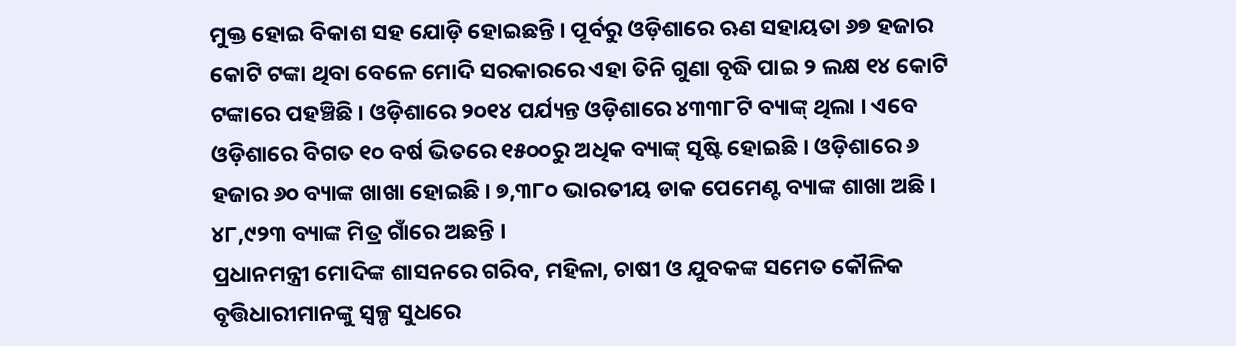ମୁକ୍ତ ହୋଇ ବିକାଶ ସହ ଯୋଡ଼ି ହୋଇଛନ୍ତି । ପୂର୍ବରୁ ଓଡ଼ିଶାରେ ଋଣ ସହାୟତା ୬୭ ହଜାର କୋଟି ଟଙ୍କା ଥିବା ବେଳେ ମୋଦି ସରକାରରେ ଏହା ତିନି ଗୁଣା ବୃଦ୍ଧି ପାଇ ୨ ଲକ୍ଷ ୧୪ କୋଟି ଟଙ୍କାରେ ପହଞ୍ଚିଛି । ଓଡ଼ିଶାରେ ୨୦୧୪ ପର୍ଯ୍ୟନ୍ତ ଓଡ଼ିଶାରେ ୪୩୩୮ଟି ବ୍ୟାଙ୍କ୍ ଥିଲା । ଏବେ ଓଡ଼ିଶାରେ ବିଗତ ୧୦ ବର୍ଷ ଭିତରେ ୧୫୦୦ରୁ ଅଧିକ ବ୍ୟାଙ୍କ୍ ସୃଷ୍ଟି ହୋଇଛି । ଓଡ଼ିଶାରେ ୬ ହଜାର ୬୦ ବ୍ୟାଙ୍କ ଖାଖା ହୋଇଛି । ୭,୩୮୦ ଭାରତୀୟ ଡାକ ପେମେଣ୍ଟ ବ୍ୟାଙ୍କ ଶାଖା ଅଛି । ୪୮,୯୨୩ ବ୍ୟାଙ୍କ ମିତ୍ର ଗାଁରେ ଅଛନ୍ତି ।
ପ୍ରଧାନମନ୍ତ୍ରୀ ମୋଦିଙ୍କ ଶାସନରେ ଗରିବ, ମହିଳା, ଚାଷୀ ଓ ଯୁବକଙ୍କ ସମେତ କୌଳିକ ବୃତ୍ତିଧାରୀମାନଙ୍କୁ ସ୍ବଳ୍ପ ସୁଧରେ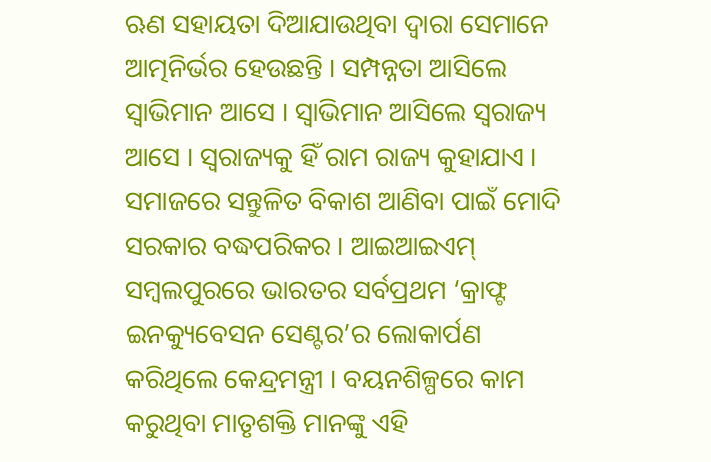ଋଣ ସହାୟତା ଦିଆଯାଉଥିବା ଦ୍ବାରା ସେମାନେ ଆତ୍ମନିର୍ଭର ହେଉଛନ୍ତି । ସମ୍ପନ୍ନତା ଆସିଲେ ସ୍ବାଭିମାନ ଆସେ । ସ୍ବାଭିମାନ ଆସିଲେ ସ୍ବରାଜ୍ୟ ଆସେ । ସ୍ବରାଜ୍ୟକୁ ହିଁ ରାମ ରାଜ୍ୟ କୁହାଯାଏ । ସମାଜରେ ସନ୍ତୁଳିତ ବିକାଶ ଆଣିବା ପାଇଁ ମୋଦି ସରକାର ବଦ୍ଧପରିକର । ଆଇଆଇଏମ୍ ସମ୍ବଲପୁରରେ ଭାରତର ସର୍ବପ୍ରଥମ ‘କ୍ରାଫ୍ଟ ଇନକ୍ୟୁବେସନ ସେଣ୍ଟର’ର ଲୋକାର୍ପଣ କରିଥିଲେ କେନ୍ଦ୍ରମନ୍ତ୍ରୀ । ବୟନଶିଳ୍ପରେ କାମ କରୁଥିବା ମାତୃଶକ୍ତି ମାନଙ୍କୁ ଏହି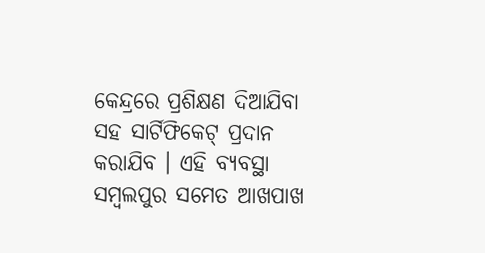କେନ୍ଦ୍ରରେ ପ୍ରଶିକ୍ଷଣ ଦିଆଯିବା ସହ ସାର୍ଟିଫିକେଟ୍ ପ୍ରଦାନ କରାଯିବ । ଏହି ବ୍ୟବସ୍ଥା ସମ୍ବଲପୁର ସମେତ ଆଖପାଖ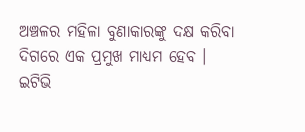ଅଞ୍ଚଳର ମହିଳା ବୁଣାକାରଙ୍କୁ ଦକ୍ଷ କରିବା ଦିଗରେ ଏକ ପ୍ରମୁଖ ମାଧ୍ୟମ ହେବ ।
ଇଟିଭି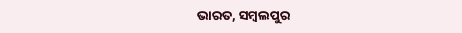ଭାରତ, ସମ୍ବଲପୁର